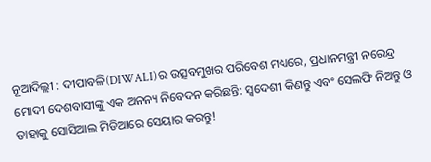ନୂଆଦିଲ୍ଲୀ : ଦୀପାବଳି(DIWALI)ର ଉତ୍ସବମୁଖର ପରିବେଶ ମଧ୍ୟରେ, ପ୍ରଧାନମନ୍ତ୍ରୀ ନରେନ୍ଦ୍ର ମୋଦୀ ଦେଶବାସୀଙ୍କୁ ଏକ ଅନନ୍ୟ ନିବେଦନ କରିଛନ୍ତି: ସ୍ୱଦେଶୀ କିଣନ୍ତୁ ଏବଂ ସେଲଫି ନିଅନ୍ତୁ ଓ ତାହାକୁ ସୋସିଆଲ ମିଡିଆରେ ସେୟାର କରନ୍ତୁ!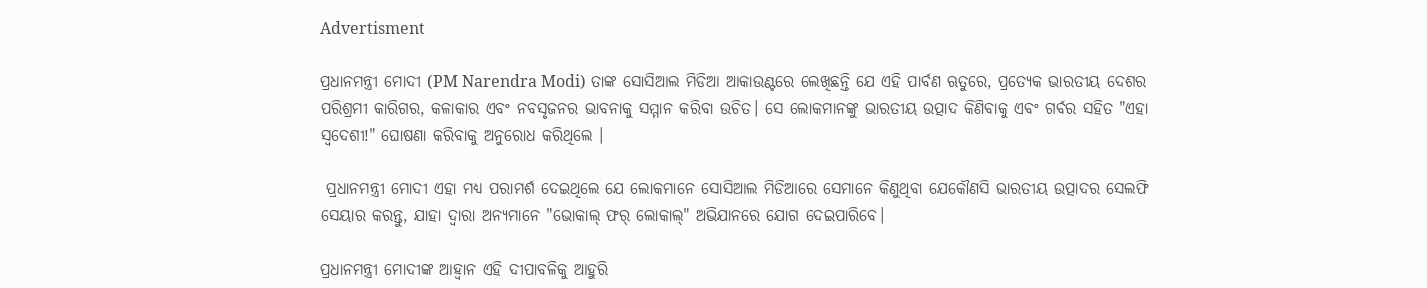Advertisment

ପ୍ରଧାନମନ୍ତ୍ରୀ ମୋଦୀ (PM Narendra Modi) ତାଙ୍କ ସୋସିଆଲ ମିଡିଆ ଆକାଉଣ୍ଟରେ ଲେଖିଛନ୍ତି ଯେ ଏହି ପାର୍ବଣ ଋତୁରେ, ପ୍ରତ୍ୟେକ ଭାରତୀୟ ଦେଶର ପରିଶ୍ରମୀ କାରିଗର, କଳାକାର ଏବଂ ନବସୃଜନର ଭାବନାକୁ ସମ୍ମାନ କରିବା ଉଚିତ। ସେ ଲୋକମାନଙ୍କୁ ଭାରତୀୟ ଉତ୍ପାଦ କିଣିବାକୁ ଏବଂ ଗର୍ବର ସହିତ "ଏହା ସ୍ୱଦେଶୀ!" ଘୋଷଣା କରିବାକୁ ଅନୁରୋଧ କରିଥିଲେ ।

 ପ୍ରଧାନମନ୍ତ୍ରୀ ମୋଦୀ ଏହା ମଧ୍ୟ ପରାମର୍ଶ ଦେଇଥିଲେ ଯେ ଲୋକମାନେ ସୋସିଆଲ ମିଡିଆରେ ସେମାନେ କିଣୁଥିବା ଯେକୌଣସି ଭାରତୀୟ ଉତ୍ପାଦର ସେଲଫି ସେୟାର କରନ୍ତୁ, ଯାହା ଦ୍ୱାରା ଅନ୍ୟମାନେ "ଭୋକାଲ୍ ଫର୍ ଲୋକାଲ୍" ଅଭିଯାନରେ ଯୋଗ ଦେଇପାରିବେ।

ପ୍ରଧାନମନ୍ତ୍ରୀ ମୋଦୀଙ୍କ ଆହ୍ବାନ ଏହି ଦୀପାବଳିକୁ ଆହୁରି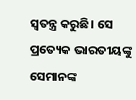ସ୍ୱତନ୍ତ୍ର କରୁଛି। ସେ ପ୍ରତ୍ୟେକ ଭାରତୀୟଙ୍କୁ ସେମାନଙ୍କ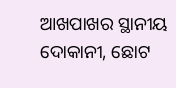ଆଖପାଖର ସ୍ଥାନୀୟ ଦୋକାନୀ, ଛୋଟ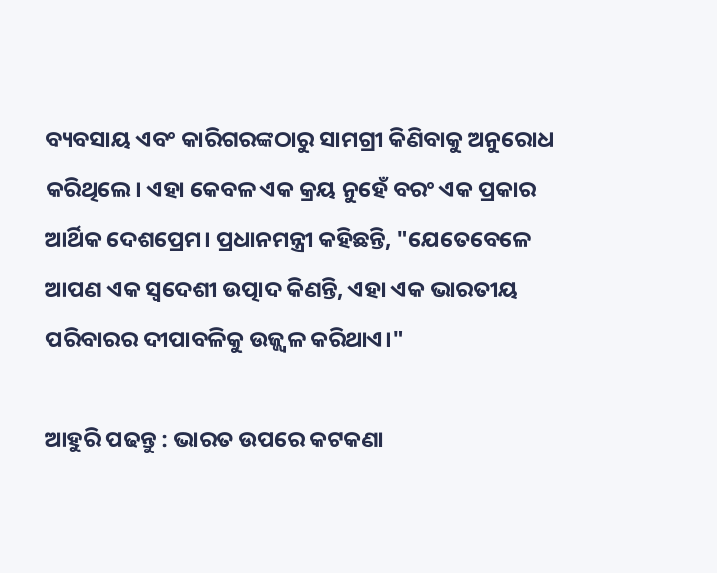ବ୍ୟବସାୟ ଏବଂ କାରିଗରଙ୍କଠାରୁ ସାମଗ୍ରୀ କିଣିବାକୁ ଅନୁରୋଧ କରିଥିଲେ। ଏହା କେବଳ ଏକ କ୍ରୟ ନୁହେଁ ବରଂ ଏକ ପ୍ରକାର ଆର୍ଥିକ ଦେଶପ୍ରେମ। ପ୍ରଧାନମନ୍ତ୍ରୀ କହିଛନ୍ତି, "ଯେତେବେଳେ ଆପଣ ଏକ ସ୍ୱଦେଶୀ ଉତ୍ପାଦ କିଣନ୍ତି, ଏହା ଏକ ଭାରତୀୟ ପରିବାରର ଦୀପାବଳିକୁ ଉଜ୍ଜ୍ୱଳ କରିଥାଏ।"

ଆହୁରି ପଢନ୍ତୁ : ଭାରତ ଉପରେ କଟକଣା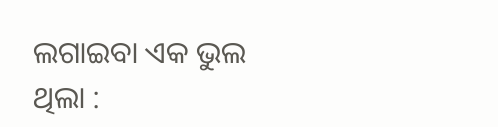ଲଗାଇବା ଏକ ଭୁଲ ଥିଲା :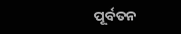ପୂର୍ବତନ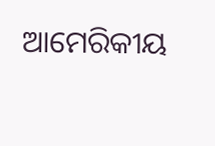ଆମେରିକୀୟ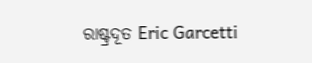ରାଷ୍ଟ୍ରଦୂତ Eric Garcetti